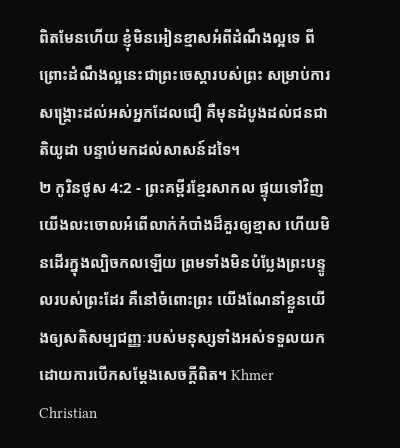ពិតមែនហើយ ខ្ញុំមិនអៀនខ្មាសអំពីដំណឹងល្អទេ ពីព្រោះដំណឹងល្អនេះជាព្រះចេស្ដារបស់ព្រះ សម្រាប់ការសង្គ្រោះដល់អស់អ្នកដែលជឿ គឺមុនដំបូងដល់ជនជាតិយូដា បន្ទាប់មកដល់សាសន៍ដទៃ។
២ កូរិនថូស 4:2 - ព្រះគម្ពីរខ្មែរសាកល ផ្ទុយទៅវិញ យើងលះចោលអំពើលាក់កំបាំងដ៏គួរឲ្យខ្មាស ហើយមិនដើរក្នុងល្បិចកលឡើយ ព្រមទាំងមិនបំប្លែងព្រះបន្ទូលរបស់ព្រះដែរ គឺនៅចំពោះព្រះ យើងណែនាំខ្លួនយើងឲ្យសតិសម្បជញ្ញៈរបស់មនុស្សទាំងអស់ទទួលយក ដោយការបើកសម្ដែងសេចក្ដីពិត។ Khmer Christian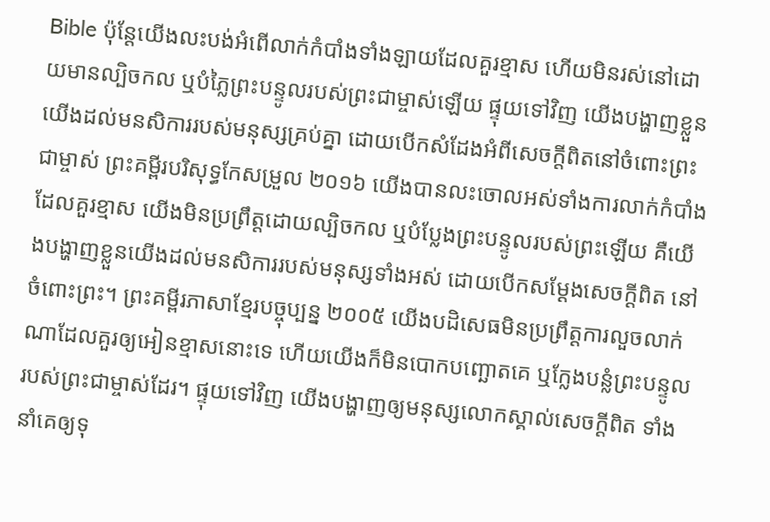Bible ប៉ុន្ដែយើងលះបង់អំពើលាក់កំបាំងទាំងឡាយដែលគួរខ្មាស ហើយមិនរស់នៅដោយមានល្បិចកល ឬបំភ្លៃព្រះបន្ទូលរបស់ព្រះជាម្ចាស់ឡើយ ផ្ទុយទៅវិញ យើងបង្ហាញខ្លួនយើងដល់មនសិការរបស់មនុស្សគ្រប់គ្នា ដោយបើកសំដែងអំពីសេចក្ដីពិតនៅចំពោះព្រះជាម្ចាស់ ព្រះគម្ពីរបរិសុទ្ធកែសម្រួល ២០១៦ យើងបានលះចោលអស់ទាំងការលាក់កំបាំងដែលគួរខ្មាស យើងមិនប្រព្រឹត្តដោយល្បិចកល ឬបំប្លែងព្រះបន្ទូលរបស់ព្រះឡើយ គឺយើងបង្ហាញខ្លួនយើងដល់មនសិការរបស់មនុស្សទាំងអស់ ដោយបើកសម្ដែងសេចក្តីពិត នៅចំពោះព្រះ។ ព្រះគម្ពីរភាសាខ្មែរបច្ចុប្បន្ន ២០០៥ យើងបដិសេធមិនប្រព្រឹត្តការលួចលាក់ណាដែលគួរឲ្យអៀនខ្មាសនោះទេ ហើយយើងក៏មិនបោកបញ្ឆោតគេ ឬក្លែងបន្លំព្រះបន្ទូលរបស់ព្រះជាម្ចាស់ដែរ។ ផ្ទុយទៅវិញ យើងបង្ហាញឲ្យមនុស្សលោកស្គាល់សេចក្ដីពិត ទាំងនាំគេឲ្យទុ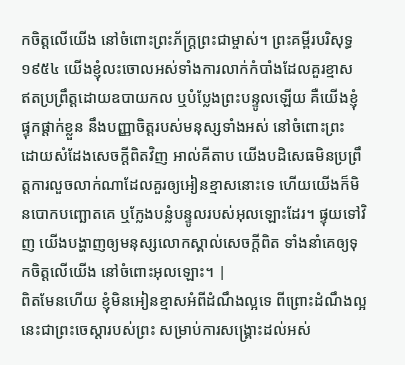កចិត្តលើយើង នៅចំពោះព្រះភ័ក្ត្រព្រះជាម្ចាស់។ ព្រះគម្ពីរបរិសុទ្ធ ១៩៥៤ យើងខ្ញុំលះចោលអស់ទាំងការលាក់កំបាំងដែលគួរខ្មាស ឥតប្រព្រឹត្តដោយឧបាយកល ឬបំប្លែងព្រះបន្ទូលឡើយ គឺយើងខ្ញុំផ្ទុកផ្តាក់ខ្លួន នឹងបញ្ញាចិត្តរបស់មនុស្សទាំងអស់ នៅចំពោះព្រះ ដោយសំដែងសេចក្ដីពិតវិញ អាល់គីតាប យើងបដិសេធមិនប្រព្រឹត្ដការលួចលាក់ណាដែលគួរឲ្យអៀនខ្មាសនោះទេ ហើយយើងក៏មិនបោកបញ្ឆោតគេ ឬក្លែងបន្លំបន្ទូលរបស់អុលឡោះដែរ។ ផ្ទុយទៅវិញ យើងបង្ហាញឲ្យមនុស្សលោកស្គាល់សេចក្ដីពិត ទាំងនាំគេឲ្យទុកចិត្ដលើយើង នៅចំពោះអុលឡោះ។ |
ពិតមែនហើយ ខ្ញុំមិនអៀនខ្មាសអំពីដំណឹងល្អទេ ពីព្រោះដំណឹងល្អនេះជាព្រះចេស្ដារបស់ព្រះ សម្រាប់ការសង្គ្រោះដល់អស់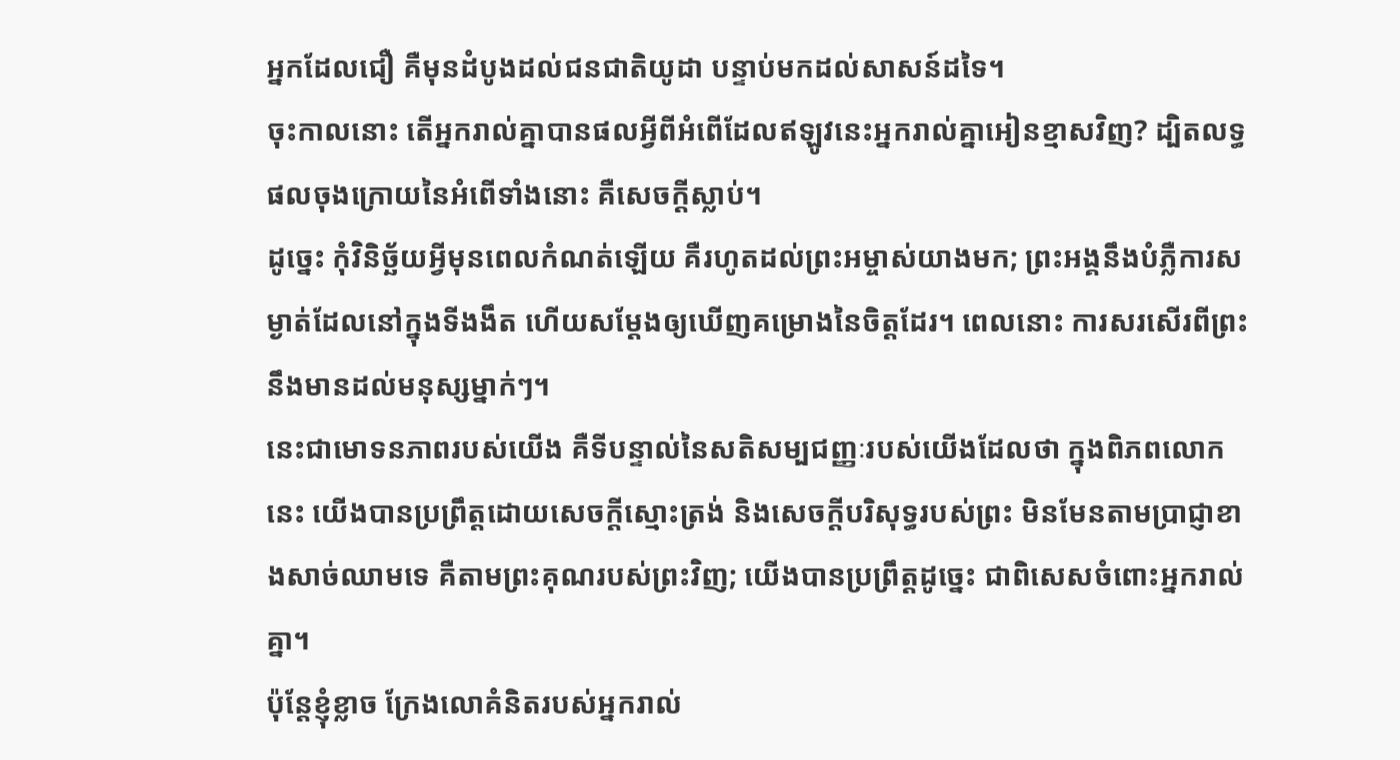អ្នកដែលជឿ គឺមុនដំបូងដល់ជនជាតិយូដា បន្ទាប់មកដល់សាសន៍ដទៃ។
ចុះកាលនោះ តើអ្នករាល់គ្នាបានផលអ្វីពីអំពើដែលឥឡូវនេះអ្នករាល់គ្នាអៀនខ្មាសវិញ? ដ្បិតលទ្ធផលចុងក្រោយនៃអំពើទាំងនោះ គឺសេចក្ដីស្លាប់។
ដូច្នេះ កុំវិនិច្ឆ័យអ្វីមុនពេលកំណត់ឡើយ គឺរហូតដល់ព្រះអម្ចាស់យាងមក; ព្រះអង្គនឹងបំភ្លឺការសម្ងាត់ដែលនៅក្នុងទីងងឹត ហើយសម្ដែងឲ្យឃើញគម្រោងនៃចិត្តដែរ។ ពេលនោះ ការសរសើរពីព្រះនឹងមានដល់មនុស្សម្នាក់ៗ។
នេះជាមោទនភាពរបស់យើង គឺទីបន្ទាល់នៃសតិសម្បជញ្ញៈរបស់យើងដែលថា ក្នុងពិភពលោកនេះ យើងបានប្រព្រឹត្តដោយសេចក្ដីស្មោះត្រង់ និងសេចក្ដីបរិសុទ្ធរបស់ព្រះ មិនមែនតាមប្រាជ្ញាខាងសាច់ឈាមទេ គឺតាមព្រះគុណរបស់ព្រះវិញ; យើងបានប្រព្រឹត្តដូច្នេះ ជាពិសេសចំពោះអ្នករាល់គ្នា។
ប៉ុន្តែខ្ញុំខ្លាច ក្រែងលោគំនិតរបស់អ្នករាល់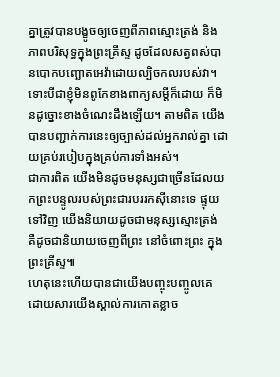គ្នាត្រូវបានបង្ខូចឲ្យចេញពីភាពស្មោះត្រង់ និងភាពបរិសុទ្ធក្នុងព្រះគ្រីស្ទ ដូចដែលសត្វពស់បានបោកបញ្ឆោតអេវ៉ាដោយល្បិចកលរបស់វា។
ទោះបីជាខ្ញុំមិនពូកែខាងពាក្យសម្ដីក៏ដោយ ក៏មិនដូច្នោះខាងចំណេះដឹងឡើយ។ តាមពិត យើងបានបញ្ជាក់ការនេះឲ្យច្បាស់ដល់អ្នករាល់គ្នា ដោយគ្រប់របៀបក្នុងគ្រប់ការទាំងអស់។
ជាការពិត យើងមិនដូចមនុស្សជាច្រើនដែលយកព្រះបន្ទូលរបស់ព្រះជារបររកស៊ីនោះទេ ផ្ទុយទៅវិញ យើងនិយាយដូចជាមនុស្សស្មោះត្រង់ គឺដូចជានិយាយចេញពីព្រះ នៅចំពោះព្រះ ក្នុងព្រះគ្រីស្ទ៕
ហេតុនេះហើយបានជាយើងបញ្ចុះបញ្ចូលគេ ដោយសារយើងស្គាល់ការកោតខ្លាច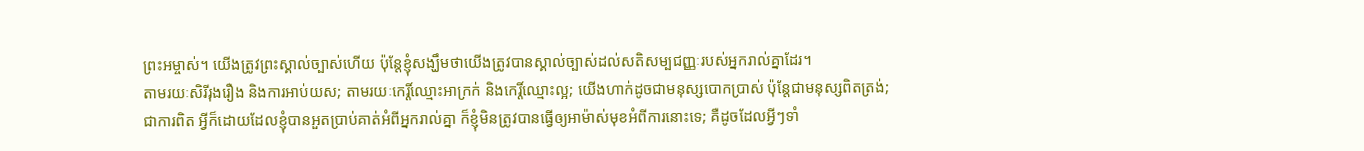ព្រះអម្ចាស់។ យើងត្រូវព្រះស្គាល់ច្បាស់ហើយ ប៉ុន្តែខ្ញុំសង្ឃឹមថាយើងត្រូវបានស្គាល់ច្បាស់ដល់សតិសម្បជញ្ញៈរបស់អ្នករាល់គ្នាដែរ។
តាមរយៈសិរីរុងរឿង និងការអាប់យស; តាមរយៈកេរ្តិ៍ឈ្មោះអាក្រក់ និងកេរ្តិ៍ឈ្មោះល្អ; យើងហាក់ដូចជាមនុស្សបោកប្រាស់ ប៉ុន្តែជាមនុស្សពិតត្រង់;
ជាការពិត អ្វីក៏ដោយដែលខ្ញុំបានអួតប្រាប់គាត់អំពីអ្នករាល់គ្នា ក៏ខ្ញុំមិនត្រូវបានធ្វើឲ្យអាម៉ាស់មុខអំពីការនោះទេ; គឺដូចដែលអ្វីៗទាំ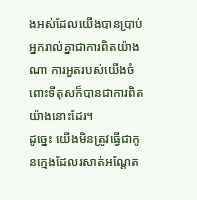ងអស់ដែលយើងបានប្រាប់អ្នករាល់គ្នាជាការពិតយ៉ាងណា ការអួតរបស់យើងចំពោះទីតុសក៏បានជាការពិតយ៉ាងនោះដែរ។
ដូច្នេះ យើងមិនត្រូវធ្វើជាកូនក្មេងដែលរសាត់អណ្ដែត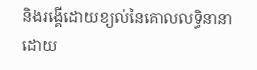និងរង្គើដោយខ្យល់នៃគោលលទ្ធិនានា ដោយ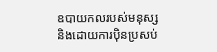ឧបាយកលរបស់មនុស្ស និងដោយការប៉ិនប្រសប់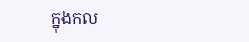ក្នុងកល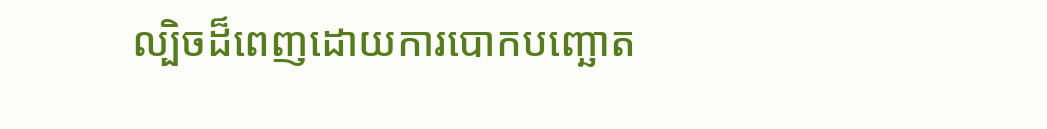ល្បិចដ៏ពេញដោយការបោកបញ្ឆោត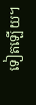ទៀតឡើយ។